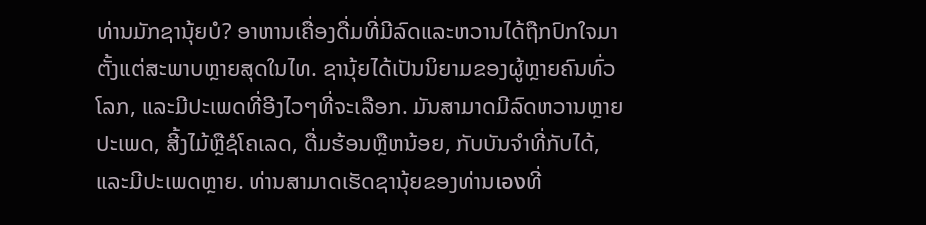ທ່ານມັກຊານຸ້ຍບໍ? ອາຫານເຄື່ອງດື່ມທີ່ມີລົດແລະຫວານໄດ້ຖືກປົກໃຈມາຕັ້ງແຕ່ສະພາບຫຼາຍສຸດໃນໄທ. ຊານຸ້ຍໄດ້ເປັນນິຍາມຂອງຜູ້ຫຼາຍຄົນທົ່ວໂລກ, ແລະມີປະເພດທີ່ອີງໄວໆທີ່ຈະເລືອກ. ມັນສາມາດມີລົດຫວານຫຼາຍປະເພດ, ສີ້ງໄມ້ຫຼືຊໍໂຄເລດ, ດື່ມຮ້ອນຫຼືຫນ້ອຍ, ກັບບັນຈຳທີ່ກັບໄດ້, ແລະມີປະເພດຫຼາຍ. ທ່ານສາມາດເຮັດຊານຸ້ຍຂອງທ່ານเองທີ່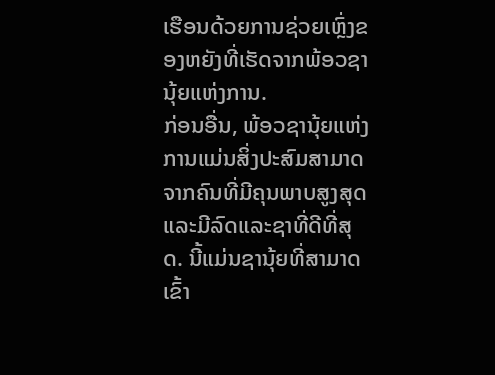ເຮືອນດ້ວຍການຊ່ວຍເຫຼົ່ງຂອງຫຍັງທີ່ເຮັດຈາກພ້ອວຊານຸ້ຍແຫ່ງການ.
ກ່ອນອື່ນ, ພ້ອວຊານຸ້ຍແຫ່ງການແມ່ນສິ່ງປະສົມສາມາດຈາກຄົນທີ່ມີຄຸນພາບສູງສຸດແລະມີລົດແລະຊາທີ່ດີທີ່ສຸດ. ນີ້ແມ່ນຊານຸ້ຍທີ່ສາມາດເຂົ້າ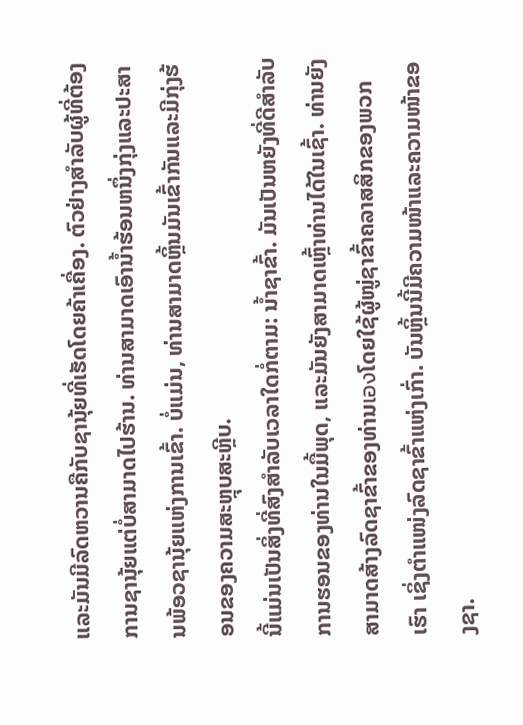ແລະມັນມີລົດຫວານຄືກັບຊານຸ້ຍທີ່ເຮັດໂດຍຄ້າເຄື່ອງ. ຕົວຢ່າງສຳລັບຜູ້ທີ່ຕ້ອງການຊານຸ້ຍແຕ່ບໍ່ສາມາດໄປຮ້ານ. ທ່ານສາມາດເອົານ້ຳຮ້ອນຫນຶ່ງກຸ່ງແລະປະສານພ້ອວຊານຸ້ຍແຫ່ງການເຂົ້າ. ບໍ່ແມ່ນ, ທ່ານສາມາດຫຼິ້ນມັນເຂົ້າກັນແລະມີກຸ່ງຮ້ອນຂອງຄວາມສະຫຼຸບສະຫຼີບ.
ນີ້ແມ່ນເປັນສິ່ງທີ່ສົງສຳລັບເວລາໃດກໍ່ຕາມ: ນ້ຳຊາຂົ້າ. ມັນເປັນຫຍັງທີ່ດີສຳລັບການຮອນຂອງທ່ານໃນມື້ພຸດ, ແລະມັນຍັງສາມາດເຫຼົ້າທ່ານໄດ້ໃນເຊົ້າ. ທ່ານຍັງສາມາດສ້າງລົດຊາຂົ້າຂອງທ່ານเองໂດຍໃຊ້ຜູ້ໜູ່ຊາຂົ້າຄລາສສິກຂອງພວກເຮົາ ເຊິ່ງຕຳແໜ່ງລົດຊາຂົ້າແຫ່ງເກົ່າ. ບັນຫຼິ້ນນີ້ມີຄວາມໜ້າແລະຄວາມໜ້າຂອງຊາ.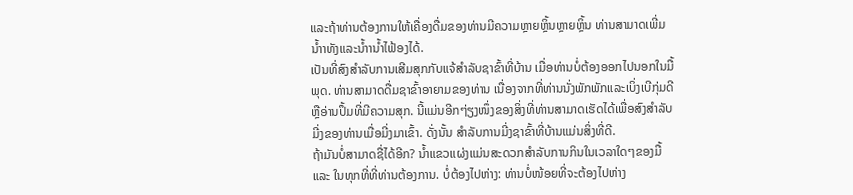ແລະຖ້າທ່ານຕ້ອງການໃຫ້ເຄື່ອງດື່ມຂອງທ່ານມີຄວາມຫຼາຍຫຼິ້ນຫຼາຍຫຼິ້ນ ທ່ານສາມາດເພີ່ມນ້ຳາທັງແລະນ້ຳານ້ຳໄຟ້ອງໄດ້.
ເປັນທີ່ສົງສຳລັບການເສີມສຸກກັບແຈ້ສຳລັບຊາຂົ້າທີ່ບ້ານ ເມື່ອທ່ານບໍ່ຕ້ອງອອກໄປນອກໃນມື້ພຸດ. ທ່ານສາມາດດື່ມຊາຂົ້າອາຍາມຂອງທ່ານ ເນື່ອງຈາກທີ່ທ່ານນັ່ງພັກພັກແລະເບິ່ງເບີກຸ່ມດີ ຫຼືອ່ານປຶ້ມທີ່ມີຄວາມສຸກ. ນີ້ແມ່ນອີກໆ່ຽງໜຶ່ງຂອງສິ່ງທີ່ທ່ານສາມາດເຮັດໄດ້ເພື່ອສົງສຳລັບມີ່ງຂອງທ່ານເມື່ອມີ່ງມາເຂົ້າ. ດັ່ງນັ້ນ ສຳລັບການມີ່ງຊາຂົ້າທີ່ບ້ານແມ່ນສິ່ງທີ່ດີ.
ຖ້າມັນບໍ່ສາມາດຊື່ໄດ້ອີກ? ນ້ຳແຂວແຜ່ງແມ່ນສະດວກສຳລັບການກິນໃນເວລາໃດໆຂອງມື້ ແລະ ໃນທຸກທີ່ທີ່ທ່ານຕ້ອງການ. ບໍ່ຕ້ອງໄປຫ່າງ: ທ່ານບໍ່ໜ້ອຍທີ່ຈະຕ້ອງໄປຫ່າງ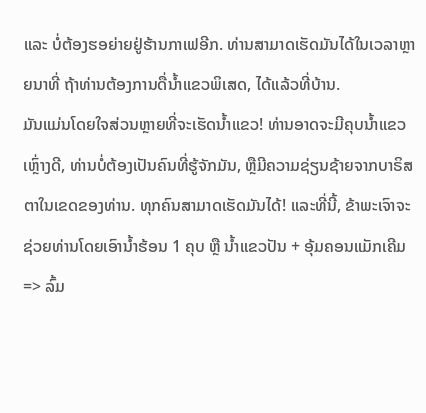ແລະ ບໍ່ຕ້ອງຮອຍ່າຍຢູ່ຮ້ານກາເຟອີກ. ທ່ານສາມາດເຮັດມັນໄດ້ໃນເວລາຫຼາຍນາທີ່ ຖ້າທ່ານຕ້ອງການດື່ນ້ຳແຂວພິເສດ, ໄດ້ແລ້ວທີ່ບ້ານ.
ມັນແມ່ນໂດຍໃຈສ່ວນຫຼາຍທີ່ຈະເຮັດນ້ຳແຂວ! ທ່ານອາດຈະມີຄຸບນ້ຳແຂວເຫຼົ່າງດີ, ທ່ານບໍ່ຕ້ອງເປັນຄົນທີ່ຮູ້ຈັກມັນ, ຫຼືມີຄວາມຊ່ຽນຊ້າຍຈາກບາຣິສຕາໃນເຂດຂອງທ່ານ. ທຸກຄົນສາມາດເຮັດມັນໄດ້! ແລະທີ່ນີ້, ຂ້າພະເຈົາຈະຊ່ວຍທ່ານໂດຍເອົານ້ຳຮ້ອນ 1 ຄຸບ ຫຼື ນ້ຳແຂວປັນ + ອຸ້ມຄອນແມັກເຄີມ => ລົ້ມ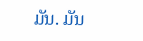ມັນ. ມັນ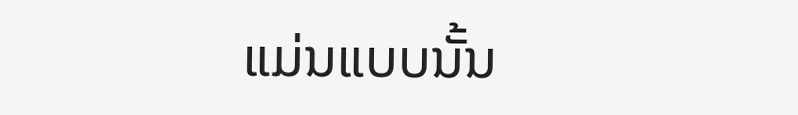ແມ່ນແບບນັ້ນ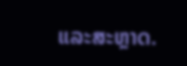ແລະສະຫຼາດ.